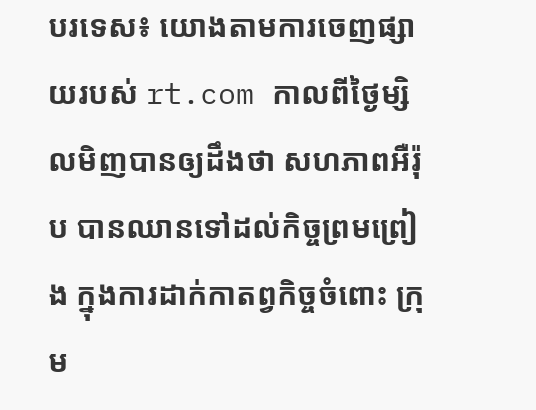បរទេស៖ យោងតាមការចេញផ្សាយរបស់ rt.com កាលពីថ្ងៃម្សិលមិញបានឲ្យដឹងថា សហភាពអឺរ៉ុប បានឈានទៅដល់កិច្ចព្រមព្រៀង ក្នុងការដាក់កាតព្វកិច្ចចំពោះ ក្រុម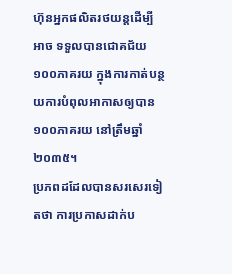ហ៊ុនអ្នកផលិតរថយន្តដើម្បីអាច ទទួលបានជោគជ័យ ១០០ភាគរយ ក្នុងការកាត់បន្ថយការបំពុលអាកាសឲ្យបាន ១០០ភាគរយ នៅត្រឹមឆ្នាំ២០៣៥។
ប្រភពដដែលបានសរសេរទៀតថា ការប្រកាសដាក់ប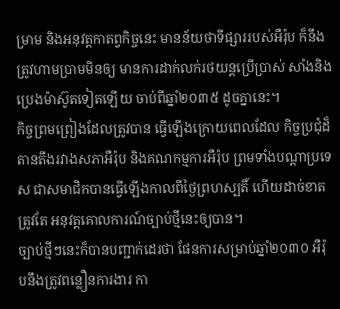ម្រាម និងអនុវត្តកាតព្វកិច្ចនេះ មានន័យថាទីផ្សាររបស់អឺរ៉ុប ក៏នឹងត្រូវហាមប្រាមមិនឲ្យ មានការដាក់លក់រថយន្តប្រើប្រាស់ សាំងនិងប្រេងម៉ាស៊ូតទៀតឡើយ ចាប់ពីឆ្នាំ២០៣៥ ដូចគ្នានេះ។
កិច្ចព្រមព្រៀងដែលត្រូវបាន ធ្វើឡើងក្រោយពេលដែល កិច្ចប្រជុំដ៏តានតឹងរវាងសភាអឺរ៉ុប និងគណកម្មការអឺរ៉ុប ព្រមទាំងបណ្តាប្រទេស ជាសមាជិកបានធ្វើឡើងកាលពីថ្ងៃព្រហស្បតិ៍ ហើយដាច់ខាតត្រូវតែ អនុវត្តគោលការណ៍ច្បាប់ថ្មីនេះឲ្យបាន។
ច្បាប់ថ្មីៗនេះក៏បានបញ្ជាក់ដេរថា ផែនការសម្រាប់ឆ្នាំ២០៣០ អឺរ៉ុបនឹងត្រូវពន្លឿនការងារ កា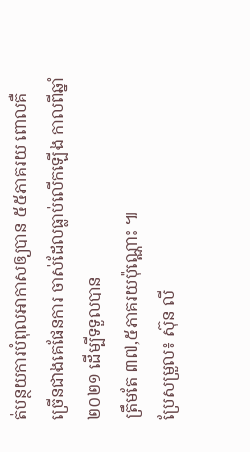ត់បន្ថយការបំពុលអាកាសឲ្យបាន ៥៥ភាគរយ ពោលគឺច្រើនជាងគេផែនការ ចាស់ដែលធ្លាប់លើកឡើង កាលពីឆ្នាំ២០២១ ដើម្បីទទួលបាន
ត្រឹមតែ ៣៧,៥ភាគរយប៉ុណ្ណោះ ៕
ប្រែសម្រួល៖ ស៊ុន លី